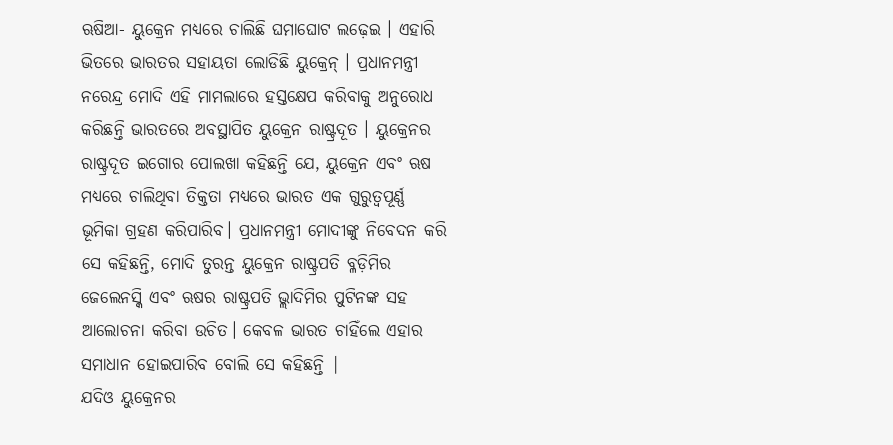ଋଷିଆ- ୟୁକ୍ରେନ ମଧ୍ୟରେ ଚାଲିଛି ଘମାଘୋଟ ଲଢ଼େଇ । ଏହାରି ଭିତରେ ଭାରତର ସହାୟତା ଲୋଡିଛି ୟୁକ୍ରେନ୍ । ପ୍ରଧାନମନ୍ତ୍ରୀ ନରେନ୍ଦ୍ର ମୋଦି ଏହି ମାମଲାରେ ହସ୍ତକ୍ଷେପ କରିବାକୁ ଅନୁରୋଧ କରିଛନ୍ତି ଭାରତରେ ଅବସ୍ଥାପିତ ୟୁକ୍ରେନ ରାଷ୍ଟ୍ରଦୂତ । ୟୁକ୍ରେନର ରାଷ୍ଟ୍ରଦୂତ ଇଗୋର ପୋଲଖା କହିଛନ୍ତି ଯେ, ୟୁକ୍ରେନ ଏବଂ ଋଷ ମଧ୍ୟରେ ଚାଲିଥିବା ତିକ୍ତତା ମଧ୍ୟରେ ଭାରତ ଏକ ଗୁରୁତ୍ୱପୂର୍ଣ୍ଣ ଭୂମିକା ଗ୍ରହଣ କରିପାରିବ। ପ୍ରଧାନମନ୍ତ୍ରୀ ମୋଦୀଙ୍କୁ ନିବେଦନ କରି ସେ କହିଛନ୍ତି, ମୋଦି ତୁରନ୍ତ ୟୁକ୍ରେନ ରାଷ୍ଟ୍ରପତି ବ୍ଳଡ଼ିମିର ଜେଲେନସ୍କି ଏବଂ ଋଷର ରାଷ୍ଟ୍ରପତି ଭ୍ଲାଦିମିର ପୁଟିନଙ୍କ ସହ ଆଲୋଚନା କରିବା ଉଚିତ। କେବଳ ଭାରତ ଚାହିଁଲେ ଏହାର ସମାଧାନ ହୋଇପାରିବ ବୋଲି ସେ କହିଛନ୍ତି |
ଯଦିଓ ୟୁକ୍ରେନର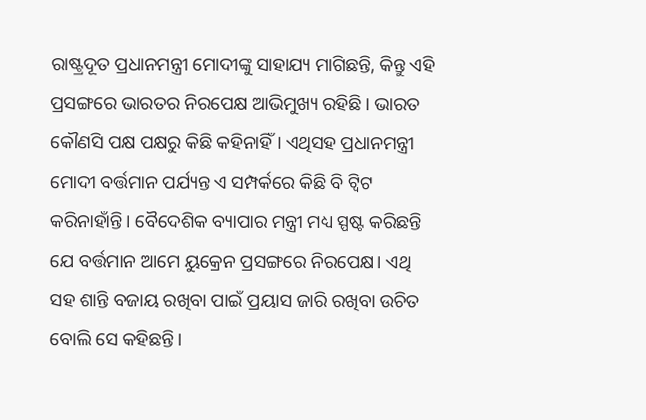ରାଷ୍ଟ୍ରଦୂତ ପ୍ରଧାନମନ୍ତ୍ରୀ ମୋଦୀଙ୍କୁ ସାହାଯ୍ୟ ମାଗିଛନ୍ତି, କିନ୍ତୁ ଏହି ପ୍ରସଙ୍ଗରେ ଭାରତର ନିରପେକ୍ଷ ଆଭିମୁଖ୍ୟ ରହିଛି। ଭାରତ କୌଣସି ପକ୍ଷ ପକ୍ଷରୁ କିଛି କହିନାହିଁ। ଏଥିସହ ପ୍ରଧାନମନ୍ତ୍ରୀ ମୋଦୀ ବର୍ତ୍ତମାନ ପର୍ଯ୍ୟନ୍ତ ଏ ସମ୍ପର୍କରେ କିଛି ବି ଟ୍ୱିଟ କରିନାହାଁନ୍ତି। ବୈଦେଶିକ ବ୍ୟାପାର ମନ୍ତ୍ରୀ ମଧ୍ୟ ସ୍ପଷ୍ଟ କରିଛନ୍ତି ଯେ ବର୍ତ୍ତମାନ ଆମେ ୟୁକ୍ରେନ ପ୍ରସଙ୍ଗରେ ନିରପେକ୍ଷ। ଏଥି ସହ ଶାନ୍ତି ବଜାୟ ରଖିବା ପାଇଁ ପ୍ରୟାସ ଜାରି ରଖିବା ଉଚିତ ବୋଲି ସେ କହିଛନ୍ତି।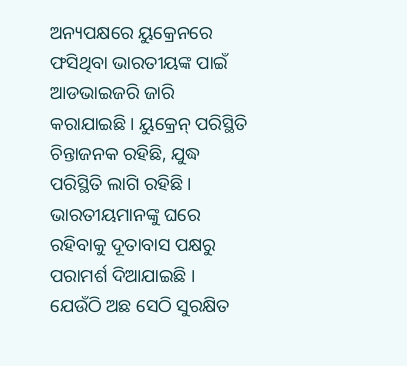ଅନ୍ୟପକ୍ଷରେ ୟୁକ୍ରେନରେ ଫସିଥିବା ଭାରତୀୟଙ୍କ ପାଇଁ ଆଡଭାଇଜରି ଜାରି କରାଯାଇଛି । ୟୁକ୍ରେନ୍ ପରିସ୍ଥିତି ଚିନ୍ତାଜନକ ରହିଛି, ଯୁଦ୍ଧ ପରିସ୍ଥିତି ଲାଗି ରହିଛି । ଭାରତୀୟମାନଙ୍କୁ ଘରେ ରହିବାକୁ ଦୂତାବାସ ପକ୍ଷରୁ ପରାମର୍ଶ ଦିଆଯାଇଛି । ଯେଉଁଠି ଅଛ ସେଠି ସୁରକ୍ଷିତ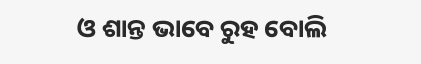ଓ ଶାନ୍ତ ଭାବେ ରୁହ ବୋଲି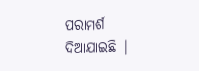ପରାମର୍ଶ ଦିଆଯାଇଛି |